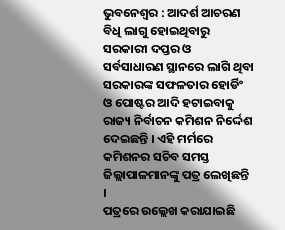ଭୁବନେଶ୍ୱର : ଆଦର୍ଶ ଆଚରଣ ବିଧି ଲାଗୁ ହୋଇଥିବାରୁ ସରକାରୀ ଦପ୍ତର ଓ ସର୍ବସାଧାରଣ ସ୍ଥାନରେ ଲାଗି ଥିବା ସରକାରଙ୍କ ସଫଳତାର ହୋର୍ଡିଂ ଓ ପୋଷ୍ଟର ଆଦି ହଟାଇବାକୁ ରାଜ୍ୟ ନିର୍ବାଚନ କମିଶନ ନିର୍ଦ୍ଦେଶ ଦେଇଛନ୍ତି । ଏହି ମର୍ମରେ କମିଶନର ସଚିବ ସମସ୍ତ ଜିଲ୍ଲାପାଳମାନଙ୍କୁ ପତ୍ର ଲେଖିଛନ୍ତି ।
ପତ୍ରରେ ଉଲ୍ଲେଖ କରାଯାଇଛି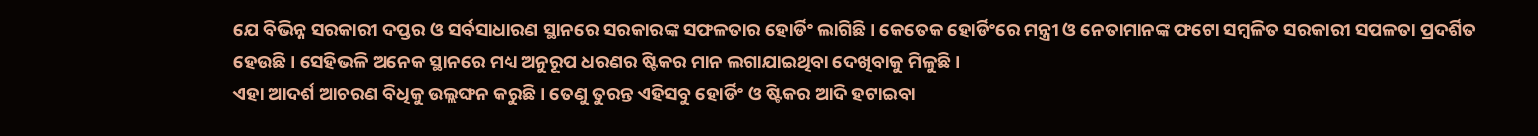ଯେ ବିଭିନ୍ନ ସରକାରୀ ଦପ୍ତର ଓ ସର୍ବସାଧାରଣ ସ୍ଥାନରେ ସରକାରଙ୍କ ସଫଳତାର ହୋର୍ଡିଂ ଲାଗିଛି । କେତେକ ହୋର୍ଡିଂରେ ମନ୍ତ୍ରୀ ଓ ନେତାମାନଙ୍କ ଫଟୋ ସମ୍ବଳିତ ସରକାରୀ ସପଳତା ପ୍ରଦର୍ଶିତ ହେଉଛି । ସେହିଭଳି ଅନେକ ସ୍ଥାନରେ ମଧ୍ୟ ଅନୁରୂପ ଧରଣର ଷ୍ଟିକର ମାନ ଲଗାଯାଇଥିବା ଦେଖିବାକୁ ମିଳୁଛି ।
ଏହା ଆଦର୍ଶ ଆଚରଣ ବିଧିକୁ ଉଲ୍ଲଙ୍ଘନ କରୁଛି । ତେଣୁ ତୁରନ୍ତ ଏହିସବୁ ହୋର୍ଡିଂ ଓ ଷ୍ଟିକର ଆଦି ହଟାଇବା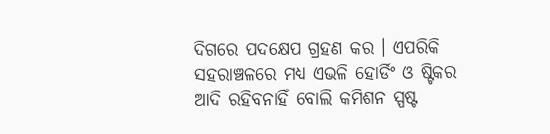ଦିଗରେ ପଦକ୍ଷେପ ଗ୍ରହଣ କର । ଏପରିକି ସହରାଞ୍ଚଳରେ ମଧ୍ୟ ଏଭଳି ହୋର୍ଡିଂ ଓ ଷ୍ଟିକର ଆଦି ରହିବନାହିଁ ବୋଲି କମିଶନ ସ୍ପଷ୍ଟ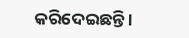କରିଦେଇଛନ୍ତି ।